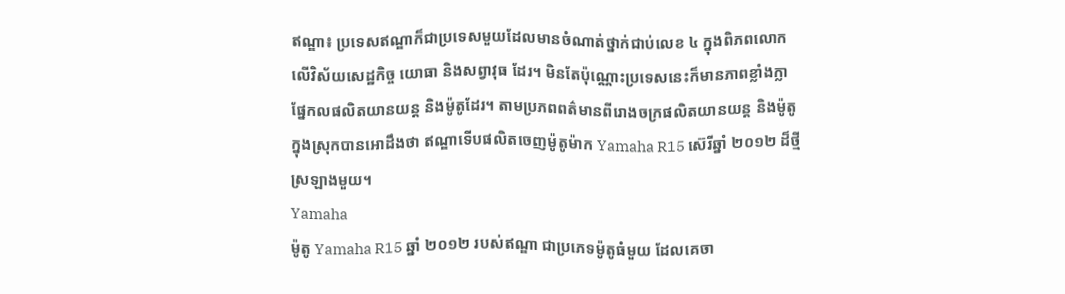ឥណ្ឌា៖ ប្រទេសឥណ្ឌាក៏ជាប្រទេសមួយដែលមានចំណាត់ថ្នាក់ជាប់លេខ ៤ ក្នុងពិភពលោក
លើវិស័យសេដ្ឋកិច្ច យោធា និងសព្វាវុធ ដែរ។ មិនតែប៉ុណ្ណោះប្រទេសនេះក៏មានភាពខ្លាំងក្លា
ផ្នែកលផលិតយានយន្ដ និងម៉ូតូដែរ។ តាមប្រភពពត៌មានពីរោងចក្រផលិតយានយន្ដ និងម៉ូតូ
ក្នុងស្រុកបានអោដឹងថា ឥណ្ឌាទើបផលិតចេញម៉ូតូម៉ាក Yamaha R15 ស៊េរីឆ្នាំ ២០១២ ដ៏ថ្មី
ស្រឡាងមួយ។
Yamaha
ម៉ូតូ Yamaha R15 ឆ្នាំ ២០១២ របស់ឥណ្ឌា ជាប្រភេទម៉ូតូធំមួយ ដែលគេចា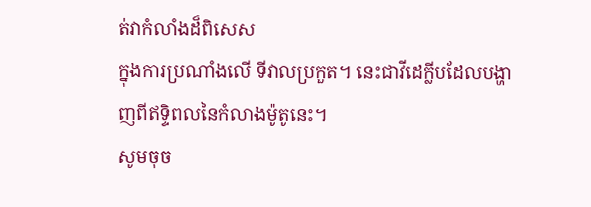ត់វាកំលាំងដ៏ពិសេស
ក្នុងការប្រណាំងលើ ទីវាលប្រកួត។ នេះជាវីដេក្លីបដែលបង្ហាញពីឥទ្ទិពលនៃកំលាងម៉ូតូនេះ។
សូមចុច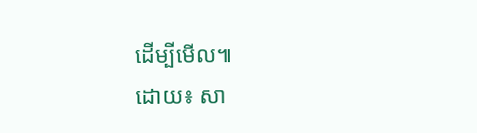ដើម្បីមើល៕
ដោយ៖ សា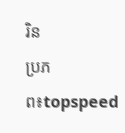រិន
ប្រភព៖topspeed